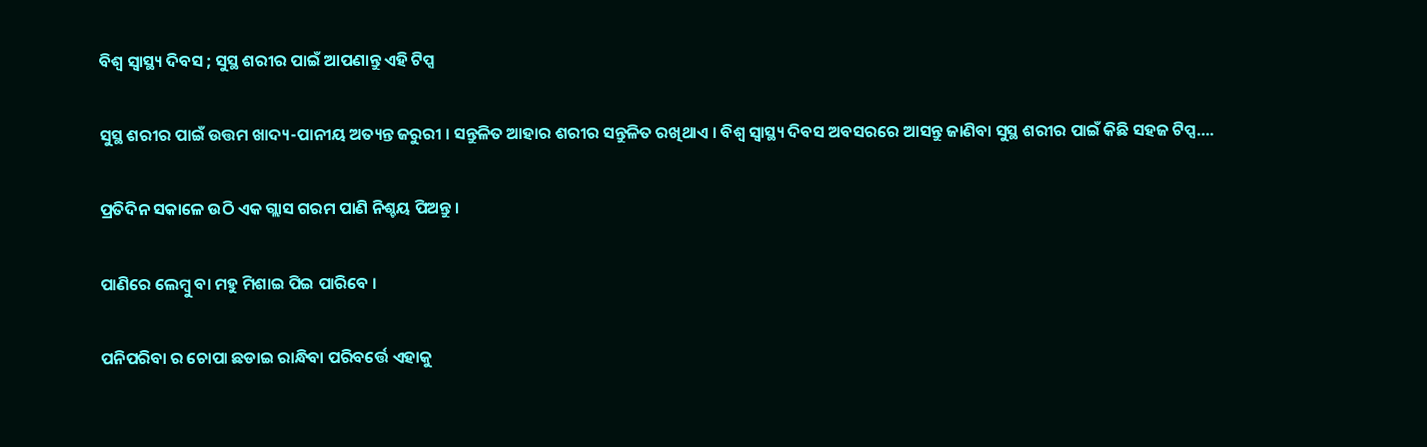ବିଶ୍ବ ସ୍ବାସ୍ଥ୍ୟ ଦିବସ ; ସୁସ୍ଥ ଶରୀର ପାଇଁ ଆପଣାନ୍ତୁ ଏହି ଟିପ୍ସ

ସୁସ୍ଥ ଶରୀର ପାଇଁ ଉତ୍ତମ ଖାଦ୍ୟ-ପାନୀୟ ଅତ୍ୟନ୍ତ ଜରୁରୀ । ସନ୍ତୁଳିତ ଆହାର ଶରୀର ସନ୍ତୁଳିତ ରଖିଥାଏ । ବିଶ୍ବ ସ୍ବାସ୍ଥ୍ୟ ଦିବସ ଅବସରରେ ଆସନ୍ତୁ ଜାଣିବା ସୁସ୍ଥ ଶରୀର ପାଇଁ କିଛି ସହଜ ଟିପ୍ସ….

ପ୍ରତିଦିନ ସକାଳେ ଉଠି ଏକ ଗ୍ଲାସ ଗରମ ପାଣି ନିଶ୍ଚୟ ପିଅନ୍ତୁ ।

ପାଣିରେ ଲେମ୍ବୁ ବା ମହୁ ମିଶାଇ ପିଇ ପାରିବେ ।

ପନିପରିବା ର ଚୋପା ଛଡାଇ ରାନ୍ଧିବା ପରିବର୍ତ୍ତେ ଏହାକୁ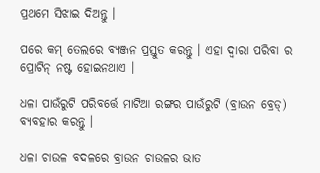ପ୍ରଥମେ ସିଝାଇ ଦିଅନ୍ତୁ ।

ପ‌ରେ କମ୍ ତେଲରେ ବ୍ୟଞ୍ଜନ ପ୍ରସ୍ତୁତ କରନ୍ତୁ । ଏହା ଦ୍ବାରା ପରିବା ର ପ୍ରୋଟିନ୍ ନଷ୍ଟ ହୋଇନଥାଏ ।

ଧଳା ପାଉଁରୁଟି ପରିବର୍ତ୍ତେ ମାଟିଆ ରଙ୍ଗର ପାଉଁରୁଟି (ବ୍ରାଉନ ବ୍ରେଡ୍) ବ୍ୟବହାର କରନ୍ତୁ ।

ଧଳା ଚାଉଳ ବଦଳରେ ବ୍ରାଉନ ଚାଉଳର ଭାତ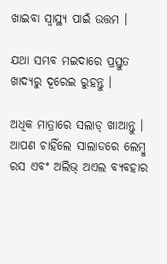ଖାଇବା ସ୍ବାସ୍ଥ୍ୟ ପାଇଁ ଉତ୍ତମ ।

ଯଥା ସମ୍ଭବ ମଇଦାରେ ପ୍ରସ୍ତୁତ ଖାଦ୍ୟରୁ ଦୂରେଇ ରୁହନ୍ତୁ ।

ଅଧିକ ମାତ୍ରାରେ ସଲାଡ୍ ଖାଆନ୍ତୁ । ଆପଣ ଚାହିଁଲେ ସାଲାଡରେ ଲେମ୍ବୁ ରସ ଏବଂ ଅଲିଭ୍ ଅଏଲ ବ୍ୟବହାର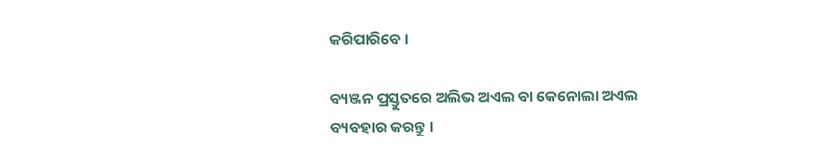କରିପାରିବେ ।

ବ୍ୟଞ୍ଜନ ପ୍ରସ୍ତୁତରେ ଅଲିଭ ଅଏଲ ବା ‌କେନୋଲା ଅଏଲ ବ୍ୟବହାର କରନ୍ତୁ ।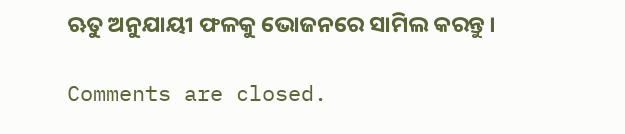ଋତୁ ଅନୁଯାୟୀ ଫଳକୁ ଭୋଜନରେ ସାମିଲ କରନ୍ତୁ ।

Comments are closed.